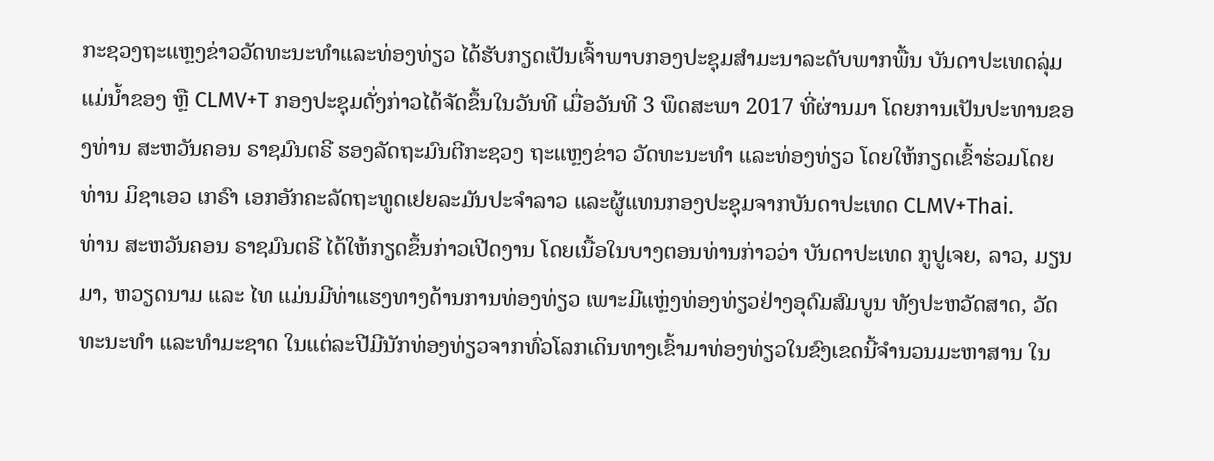ກະຊວງຖະແຫຼງຂ່າວວັດທະນະທຳແລະທ່ອງທ່ຽວ ໄດ້ຮັບກຽດເປັນເຈົ້າພາບກອງປະຊຸມສຳມະນາລະດັບພາກພື້ນ ບັນດາປະເທດລຸ່ມແມ່ນໍ້າຂອງ ຫຼື CLMV+T ກອງປະຊຸມດັ່ງກ່າວໄດ້ຈັດຂຶ້ນໃນວັນທີ ເມື່ອວັນທີ 3 ພຶດສະພາ 2017 ທີ່ຜ່ານມາ ໂດຍການເປັນປະທານຂອງທ່ານ ສະຫວັນຄອນ ຣາຊມົນຕຣີ ຮອງລັດຖະມົນຕີກະຊວງ ຖະແຫຼງຂ່າວ ວັດທະນະທຳ ແລະທ່ອງທ່ຽວ ໂດຍໃຫ້ກຽດເຂົ້າຮ່ວມໂດຍ ທ່ານ ມິຊາເອວ ເກຣົາ ເອກອັກຄະລັດຖະທູດເຢຍລະມັນປະຈຳລາວ ແລະຜູ້ແທນກອງປະຊຸມຈາກບັນດາປະເທດ CLMV+Thai.
ທ່ານ ສະຫວັນຄອນ ຣາຊມົນຕຣີ ໄດ້ໃຫ້ກຽດຂຶ້ນກ່າວເປີດງານ ໂດຍເນື້ອໃນບາງຕອນທ່ານກ່າວວ່າ ບັນດາປະເທດ ກູປູເຈຍ, ລາວ, ມຽນມາ, ຫວຽດນາມ ແລະ ໄທ ແມ່ນມີທ່າແຮງທາງດ້ານການທ່ອງທ່ຽວ ເພາະມີແຫຼ່ງທ່ອງທ່ຽວຢ່າງອຸດົມສົມບູນ ທັງປະຫວັດສາດ, ວັດທະນະທຳ ແລະທຳມະຊາດ ໃນແຕ່ລະປີມີນັກທ່ອງທ່ຽວຈາກທົ່ວໂລກເດິນທາງເຂົ້າມາທ່ອງທ່ຽວໃນຂົງເຂດນີ້ຈຳນວນມະຫາສານ ໃນ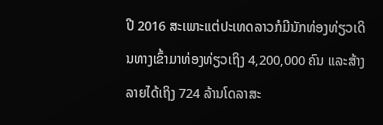ປີ 2016 ສະເພາະແຕ່ປະເທດລາວກໍມີນັກທ່ອງທ່ຽວເດິນທາງເຂົ້າມາທ່ອງທ່ຽວເຖິງ 4,200,000 ຄົນ ແລະສ້າງລາຍໄດ້ເຖິງ 724 ລ້ານໂດລາສະ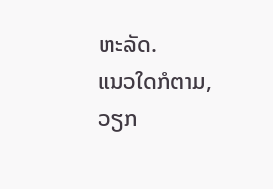ຫະລັດ.
ແນວໃດກໍຕາມ, ວຽກ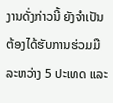ງານດັ່ງກ່າວນີ້ ຍັງຈຳເປັນຕ້ອງໄດ້ຮັບການຮ່ວມມືລະຫວ່າງ 5 ປະເທດ ແລະ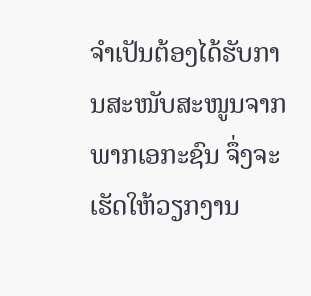ຈຳເປັນຕ້ອງໄດ້ຮັບການສະໜັບສະໜູນຈາກພາກເອກະຊົນ ຈຶ່ງຈະເຮັດໃຫ້ວຽກງານ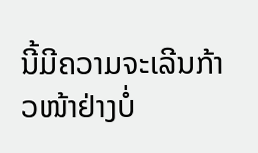ນີ້ມີຄວາມຈະເລີນກ້າວໜ້າຢ່າງບໍ່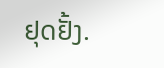ຢຸດຢັ້ງ.